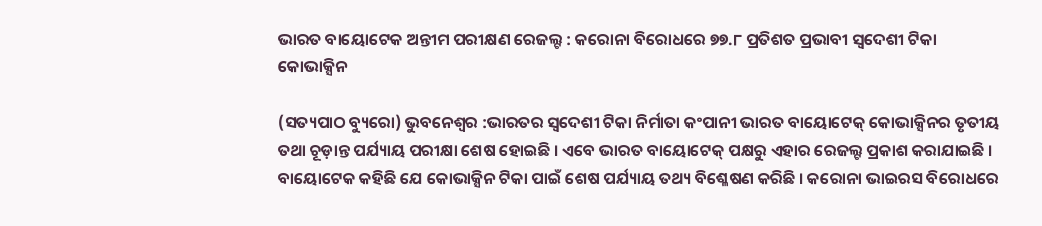ଭାରତ ବାୟୋଟେକ ଅନ୍ତୀମ ପରୀକ୍ଷଣ ରେଜଲ୍ଟ : କରୋନା ବିରୋଧରେ ୭୭.୮ ପ୍ରତିଶତ ପ୍ରଭାବୀ ସ୍ବଦେଶୀ ଟିକା କୋଭାକ୍ସିନ

(ସତ୍ୟପାଠ ବ୍ୟୁରୋ) ଭୁବନେଶ୍ୱର :ଭାରତର ସ୍ୱଦେଶୀ ଟିକା ନିର୍ମାତା କଂପାନୀ ଭାରତ ବାୟୋଟେକ୍ କୋଭାକ୍ସିନର ତୃତୀୟ ତଥା ଚୂଡ଼ାନ୍ତ ପର୍ଯ୍ୟାୟ ପରୀକ୍ଷା ଶେଷ ହୋଇଛି । ଏବେ ଭାରତ ବାୟୋଟେକ୍ ପକ୍ଷରୁ ଏହାର ରେଜଲ୍ଟ ପ୍ରକାଶ କରାଯାଇଛି । ବାୟୋଟେକ କହିଛି ଯେ କୋଭାକ୍ସିନ ଟିକା ପାଇଁ ଶେଷ ପର୍ଯ୍ୟାୟ ତଥ୍ୟ ବିଶ୍ଳେଷଣ କରିଛି । କରୋନା ଭାଇରସ ବିରୋଧରେ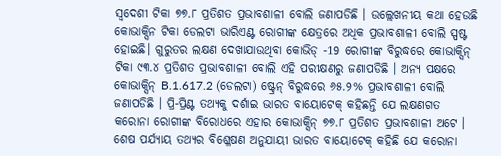ସ୍ୱଦେଶୀ ଟିକା ୭୭.୮ ପ୍ରତିଶତ ପ୍ରଭାବଶାଳୀ ବୋଲି ଜଣାପଡିଛି । ଉଲ୍ଲେଖନୀୟ କଥା ହେଉଛି କୋଭାକ୍ସିନ ଟିକା ଡେଲଟା ଭାରିଏଣ୍ଟ ରୋଗୀଙ୍କ କ୍ଷେତ୍ରରେ ଅଧିକ ପ୍ରଭାବଶାଳୀ ବୋଲି ସ୍ପଷ୍ଟ ହୋଇଛି। ଗୁରୁତର ଲକ୍ଷଣ ଦେଖାଯାଉଥିବା କୋଭିଡ୍ -19 ରୋଗୀଙ୍କ ବିରୁଦ୍ଧରେ କୋଭାକ୍ସିନ୍ ଟିକା ୯୩.୪ ପ୍ରତିଶତ ପ୍ରଭାବଶାଳୀ ବୋଲି ଏହି ପରୀକ୍ଷଣରୁ ଜଣାପଡିଛି । ଅନ୍ୟ ପକ୍ଷରେ କୋଭାକ୍ସିନ୍ B.1.617.2 (ଡେଲଟା) ଷ୍ଟ୍ରେନ୍ ବିରୁଦ୍ଧରେ ୬୫.୨% ପ୍ରଭାବଶାଳୀ ବୋଲି ଜଣାପଡିଛି । ପ୍ରି-ପ୍ରିଣ୍ଟ ତଥ୍ୟକୁ ଦର୍ଶାଇ ଭାରତ ବାୟୋଟେକ୍ କହିଛନ୍ତି ଯେ ଲକ୍ଷଣଗତ କରୋନା ରୋଗୀଙ୍କ ବିରୋଧରେ ଏହାର କୋଭାକ୍ସିନ୍ ୭୭.୮ ପ୍ରତିଶତ ପ୍ରଭାବଶାଳୀ ଅଟେ । ଶେଷ ପର୍ଯ୍ୟାୟ ତଥ୍ୟର ବିଶ୍ଳେଷଣ ଅନୁଯାୟୀ ଭାରତ ବାୟୋଟେକ୍ କହିଛି ଯେ କରୋନା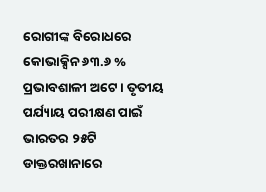ରୋଗୀଙ୍କ ବିରୋଧରେ କୋଭାକ୍ସିନ ୬୩.୬ % ପ୍ରଭାବଶାଳୀ ଅଟେ । ତୃତୀୟ ପର୍ଯ୍ୟାୟ ପରୀକ୍ଷଣ ପାଇଁ ଭାରତର ୨୫ଟି ଡାକ୍ତରଖାନାରେ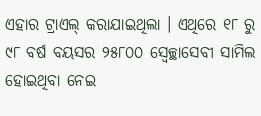ଏହାର ଟ୍ରାଏଲ୍ କରାଯାଇଥିଲା । ଏଥିରେ ୧୮ ରୁ ୯୮ ବର୍ଷ ବୟସର ୨୫୮୦୦ ସ୍ବେଚ୍ଛାସେବୀ ସାମିଲ ହୋଇଥିବା ନେଇ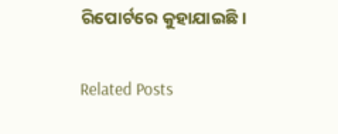ରିପୋର୍ଟରେ କୁହାଯାଇଛି।

Related Posts